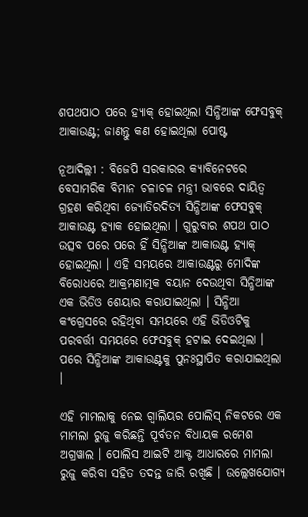ଶପଥପାଠ ପରେ ହ୍ୟାକ୍ ହୋଇଥିଲା ସିନ୍ଧିଆଙ୍କ ଫେସବୁକ୍ ଆକାଉଣ୍ଟ; ଜାଣନ୍ତୁ କଣ ହୋଇଥିଲା ପୋଷ୍ଟ

ନୂଆଦିଲ୍ଲୀ : ବିଜେପି ସରକାରର କ୍ୟାବିନେଟରେ ବେସାମରିକ ବିମାନ ଚଳାଚଳ ମନ୍ତ୍ରୀ ଭାବରେ ଦାୟିତ୍ୱ ଗ୍ରହଣ କରିଥିବା ଜ୍ୟୋତିରଦିତ୍ୟ ସିନ୍ଧିଆଙ୍କ ଫେସବୁକ୍ ଆକାଉଣ୍ଟ ହ୍ୟାକ ହୋଇଥିଲା । ଗୁରୁବାର ଶପଥ ପାଠ ଉତ୍ସବ ପରେ ପରେ ହିଁ ସିନ୍ଧିଆଙ୍କ ଆକାଉଣ୍ଟ ହ୍ୟାକ୍ ହୋଇଥିଲା । ଏହି ସମୟରେ ଆକାଉଣ୍ଟରୁ ମୋଦିଙ୍କ ବିରୋଧରେ ଆକ୍ରମଣାତ୍ମକ ବୟାନ ଦେଉଥିବା ସିନ୍ଧିଆଙ୍କ ଏକ ଭିଡିଓ ଶେୟାର କରାଯାଇଥିଲା । ସିନ୍ଧିଆ କଂଗ୍ରେସରେ ରହିଥିବା ସମୟରେ ଏହି ଭିଡିଓଟିକୁ ପରବର୍ତ୍ତୀ ସମୟରେ ଫେସବୁକ୍ ହଟାଇ ଦେଇଥିଲା । ପରେ ସିନ୍ଧିଆଙ୍କ ଆକାଉଣ୍ଟକୁ ପୁନଃସ୍ଥାପିତ କରାଯାଇଥିଲା ।

ଏହି ମାମଲାକୁ ନେଇ ଗ୍ୱାଲିୟର ପୋଲିସ୍ ନିକଟରେ ଏକ ମାମଲା ରୁଜୁ କରିଛନ୍ତି ପୂର୍ବତନ ବିଧାୟକ ରମେଶ ଅଗ୍ରୱାଲ । ପୋଲିସ ଆଇଟି ଆକ୍ଟ ଆଧାରରେ ମାମଲା ରୁଜୁ କରିବା ସହିତ ତଦନ୍ତ ଜାରି ରଖିଛି । ଉଲ୍ଲେଖଯୋଗ୍ୟ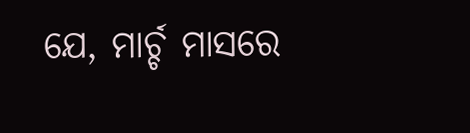ଯେ, ମାର୍ଚ୍ଚ ମାସରେ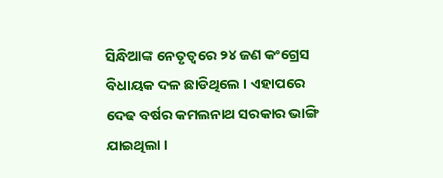ସିନ୍ଧିଆଙ୍କ ନେତୃତ୍ୱରେ ୨୪ ଜଣ କଂଗ୍ରେସ ବିଧାୟକ ଦଳ ଛାଡିଥିଲେ । ଏହାପରେ ଦେଢ ବର୍ଷର କମଲନାଥ ସରକାର ଭାଙ୍ଗି ଯାଇଥିଲା ।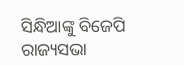ସିନ୍ଧିଆଙ୍କୁ ବିଜେପି ରାଜ୍ୟସଭା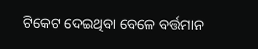ଟିକେଟ ଦେଇଥିବା ବେଳେ ବର୍ତ୍ତମାନ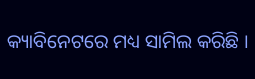କ୍ୟାବିନେଟରେ ମଧ୍ୟ ସାମିଲ କରିଛି ।